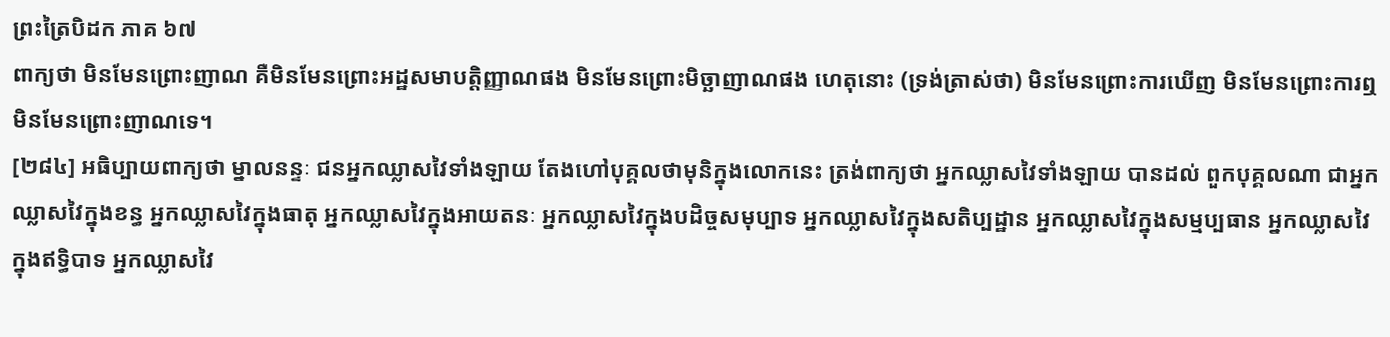ព្រះត្រៃបិដក ភាគ ៦៧
ពាក្យថា មិនមែនព្រោះញាណ គឺមិនមែនព្រោះអដ្ឋសមាបត្តិញ្ញាណផង មិនមែនព្រោះមិច្ឆាញាណផង ហេតុនោះ (ទ្រង់ត្រាស់ថា) មិនមែនព្រោះការឃើញ មិនមែនព្រោះការឮ មិនមែនព្រោះញាណទេ។
[២៨៤] អធិប្បាយពាក្យថា ម្នាលនន្ទៈ ជនអ្នកឈ្លាសវៃទាំងឡាយ តែងហៅបុគ្គលថាមុនិក្នុងលោកនេះ ត្រង់ពាក្យថា អ្នកឈ្លាសវៃទាំងឡាយ បានដល់ ពួកបុគ្គលណា ជាអ្នកឈ្លាសវៃក្នុងខន្ធ អ្នកឈ្លាសវៃក្នុងធាតុ អ្នកឈ្លាសវៃក្នុងអាយតនៈ អ្នកឈ្លាសវៃក្នុងបដិច្ចសមុប្បាទ អ្នកឈ្លាសវៃក្នុងសតិប្បដ្ឋាន អ្នកឈ្លាសវៃក្នុងសម្មប្បធាន អ្នកឈ្លាសវៃក្នុងឥទ្ធិបាទ អ្នកឈ្លាសវៃ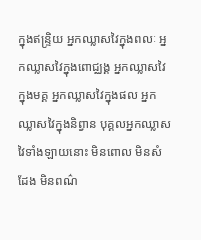ក្នុងឥន្ទ្រិយ អ្នកឈ្លាសវៃក្នុងពលៈ អ្នកឈ្លាសវៃក្នុងពោជ្ឈង្គ អ្នកឈ្លាសវៃក្នុងមគ្គ អ្នកឈ្លាសវៃក្នុងផល អ្នកឈ្លាសវៃក្នុងនិព្វាន បុគ្គលអ្នកឈ្លាសវៃទាំងឡាយនោះ មិនពោល មិនសំដែង មិនពណ៌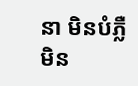នា មិនបំភ្លឺ មិន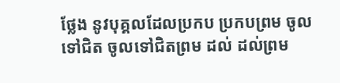ថ្លែង នូវបុគ្គលដែលប្រកប ប្រកបព្រម ចូលទៅជិត ចូលទៅជិតព្រម ដល់ ដល់ព្រម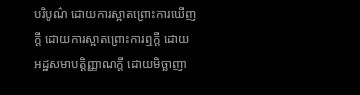បរិបូណ៌ ដោយការស្អាតព្រោះការឃើញក្តី ដោយការស្អាតព្រោះការឮក្តី ដោយអដ្ឋសមាបត្តិញ្ញាណក្តី ដោយមិច្ឆាញា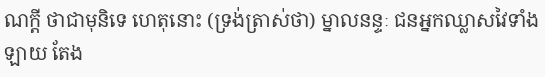ណក្តី ថាជាមុនិទេ ហេតុនោះ (ទ្រង់ត្រាស់ថា) ម្នាលនន្ទៈ ជនអ្នកឈ្លាសវៃទាំងឡាយ តែង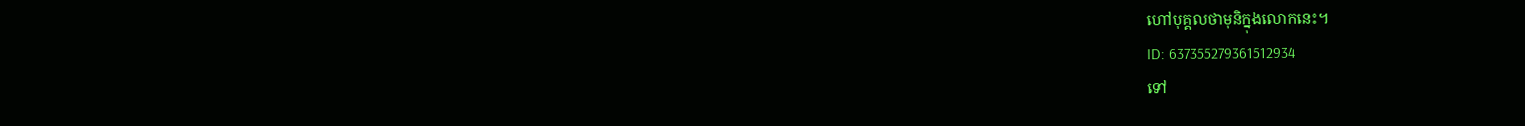ហៅបុគ្គលថាមុនិក្នុងលោកនេះ។
ID: 637355279361512934
ទៅ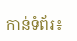កាន់ទំព័រ៖